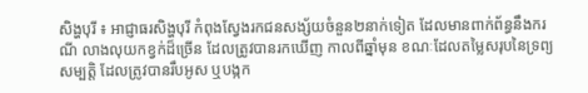សិង្ហបុរី ៖ អាជ្ញាធរសិង្ហបុរី កំពុងស្វែងរកជនសង្ស័យចំនួន២នាក់ទៀត ដែលមានពាក់ព័ន្ធនឹងករណី លាងលុយកខ្វក់ដ៏ច្រើន ដែលត្រូវបានរកឃើញ កាលពីឆ្នាំមុន ខណៈដែលតម្លៃសរុបនៃទ្រព្យសម្បត្តិ ដែលត្រូវបានរឹបអូស ឬបង្កក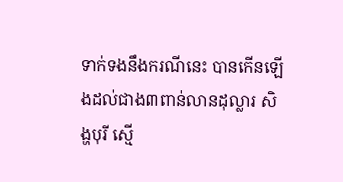ទាក់ទងនឹងករណីនេះ បានកើនឡើងដល់ជាង៣ពាន់លានដុល្លារ សិង្ហបុរី ស្មើ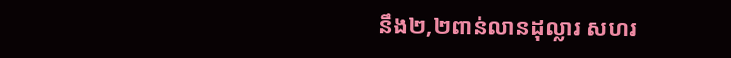នឹង២,២ពាន់លានដុល្លារ សហរ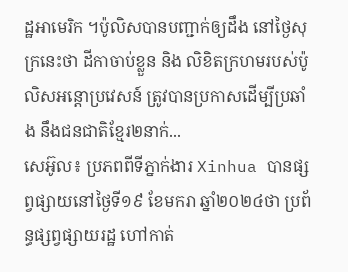ដ្ឋអាមេរិក ។ប៉ូលិសបានបញ្ជាក់ឲ្យដឹង នៅថ្ងៃសុក្រនេះថា ដីកាចាប់ខ្លួន និង លិខិតក្រហមរបស់ប៉ូលិសអន្តោប្រវេសន៍ ត្រូវបានប្រកាសដើម្បីប្រឆាំង នឹងជនជាតិខ្មែរ២នាក់...
សេអ៊ូល៖ ប្រភពពីទីភ្នាក់ងារ Xinhua បានផ្សព្វផ្សាយនៅថ្ងៃទី១៩ ខែមករា ឆ្នាំ២០២៤ថា ប្រព័ន្ធផ្សព្វផ្សាយរដ្ឋ ហៅកាត់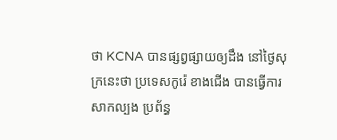ថា KCNA បានផ្សព្វផ្សាយឲ្យដឹង នៅថ្ងៃសុក្រនេះថា ប្រទេសកូរ៉េ ខាងជើង បានធ្វើការសាកល្បង ប្រព័ន្ធ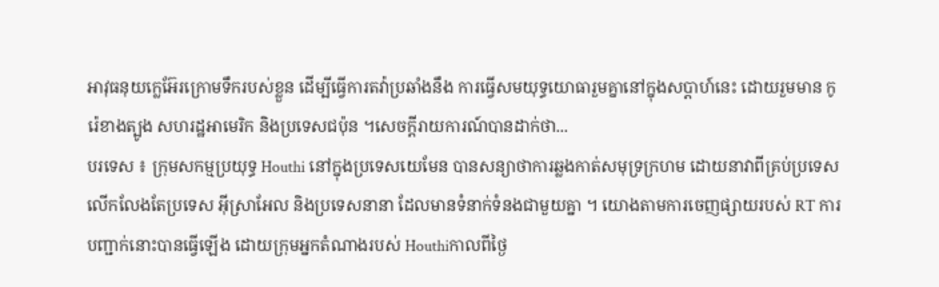អាវុធនុយក្លេអ៊ែរក្រោមទឹករបស់ខ្លួន ដើម្បីធ្វើការតវ៉ាប្រឆាំងនឹង ការធ្វើសមយុទ្ធយោធារួមគ្នានៅក្នុងសប្តាហ៍នេះ ដោយរួមមាន កូរ៉េខាងត្បូង សហរដ្ឋអាមេរិក និងប្រទេសជប៉ុន ។សេចក្តីរាយការណ៍បានដាក់ថា...
បរទេស ៖ ក្រុមសកម្មប្រយុទ្ធ Houthi នៅក្នុងប្រទេសយេមែន បានសន្យាថាការឆ្លងកាត់សមុទ្រក្រហម ដោយនាវាពីគ្រប់ប្រទេស លើកលែងតែប្រទេស អ៊ីស្រាអែល និងប្រទេសនានា ដែលមានទំនាក់ទំនងជាមួយគ្នា ។ យោងតាមការចេញផ្សាយរបស់ RT ការបញ្ជាក់នោះបានធ្វើឡើង ដោយក្រុមអ្នកតំណាងរបស់ Houthiកាលពីថ្ងៃ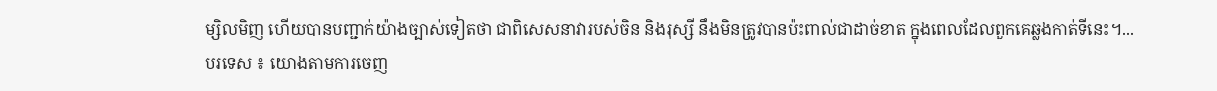ម្សិលមិញ ហើយបានបញ្ជាក់យ៉ាងច្បាស់ទៀតថា ជាពិសេសនាវារបស់ចិន និងរុស្សី នឹងមិនត្រូវបានប៉ះពាល់ជាដាច់ខាត ក្នុងពេលដែលពួកគេឆ្លងកាត់ទីនេះ។...
បរទេស ៖ យោងតាមការចេញ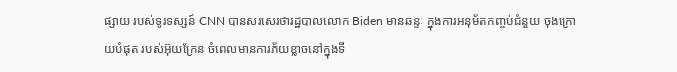ផ្សាយ របស់ទូរទស្សន៍ CNN បានសរសេរថារដ្ឋបាលលោក Biden មានឆន្ទៈ ក្នុងការអនុម័តកញ្ចប់ជំនួយ ចុងក្រោយបំផុត របស់អ៊ុយក្រែន ចំពេលមានការភ័យខ្លាចនៅក្នុងទី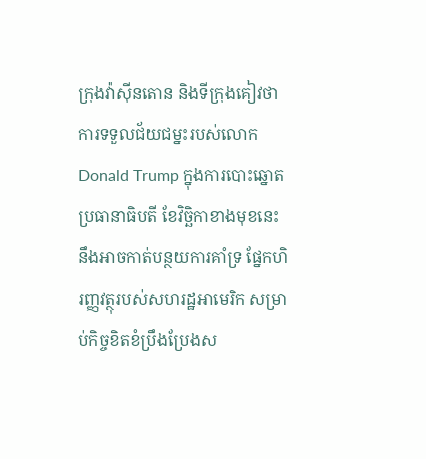ក្រុងវ៉ាស៊ីនតោន និងទីក្រុងគៀវថា ការទទួលជ័យជម្នះរបស់លោក Donald Trump ក្នុងការបោះឆ្នោតប្រធានាធិបតី ខែវិច្ឆិកាខាងមុខនេះនឹងអាចកាត់បន្ថយការគាំទ្រ ផ្នែកហិរញ្ញវត្ថុរបស់សហរដ្ឋអាមេរិក សម្រាប់កិច្ចខិតខំប្រឹងប្រែងស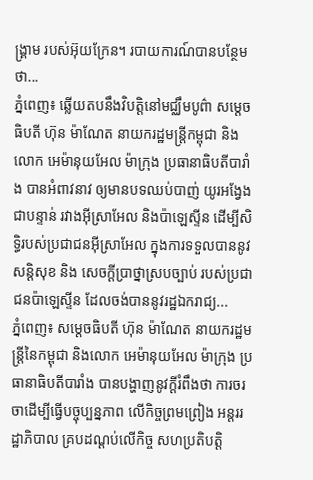ង្រ្គាម របស់អ៊ុយក្រែន។ របាយការណ៍បានបន្ថែមថា...
ភ្នំពេញ៖ ឆ្លើយតបនឹងវិបត្តិនៅមជ្ឈឹមបូព៌ា សម្តេចធិបតី ហ៊ុន ម៉ាណែត នាយករដ្ឋមន្ត្រីកម្ពុជា និងលោក អេម៉ានុយអែល ម៉ាក្រុង ប្រធានាធិបតីបារាំង បានអំពាវនាវ ឲ្យមានបទឈប់បាញ់ យូរអង្វែង ជាបន្ទាន់ រវាងអ៊ីស្រាអែល និងប៉ាឡេស្ទីន ដើម្បីសិទ្ធិរបស់ប្រជាជនអ៊ីស្រាអែល ក្នុងការទទួលបាននូវសន្តិសុខ និង សេចក្តីប្រាថ្នាស្របច្បាប់ របស់ប្រជាជនប៉ាឡេស្ទីន ដែលចង់បាននូវរដ្ឋឯករាជ្យ...
ភ្នំពេញ៖ សម្តេចធិបតី ហ៊ុន ម៉ាណែត នាយករដ្ឋមន្ត្រីនៃកម្ពុជា និងលោក អេម៉ានុយអែល ម៉ាក្រុង ប្រធានាធិបតីបារាំង បានបង្ហាញនូវក្តីរំពឹងថា ការចរចាដើម្បីធ្វើបច្ចុប្បន្នភាព លើកិច្ចព្រមព្រៀង អន្តររដ្ឋាភិបាល គ្របដណ្តប់លើកិច្ច សហប្រតិបត្តិ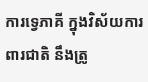ការទ្វេភាគី ក្នុងវិស័យការពារជាតិ នឹងត្រូ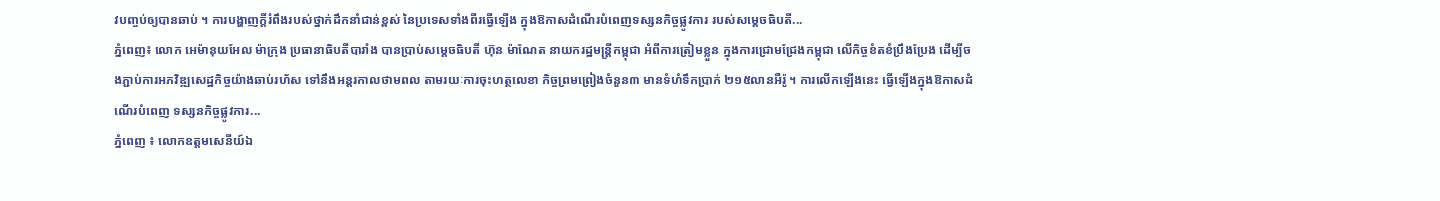វបញ្ចប់ឲ្យបានឆាប់ ។ ការបង្ហាញក្តីរំពឹងរបស់ថ្នាក់ដឹកនាំជាន់ខ្ពស់ នៃប្រទេសទាំងពីរធ្វើឡើង ក្នុងឱកាសដំណើរបំពេញទស្សនកិច្ចផ្លូវការ របស់សម្តេចធិបតី...
ភ្នំពេញ៖ លោក អេម៉ានុយអែល ម៉ាក្រុង ប្រធានាធិបតីបារាំង បានប្រាប់សម្តេចធិបតី ហ៊ុន ម៉ាណែត នាយករដ្ឋមន្ត្រីកម្ពុជា អំពីការត្រៀមខ្លួន ក្នុងការជ្រោមជ្រែងកម្ពុជា លើកិច្ចខំតខំប្រឹងប្រែង ដើម្បីចងភ្ជាប់ការអភវិឌ្ឍសេដ្ឋកិច្ចយ៉ាងឆាប់រហ័ស ទៅនឹងអន្តរកាលថាមពល តាមរយៈការចុះហត្ថលេខា កិច្ចព្រមព្រៀងចំនួន៣ មានទំហំទឹកប្រាក់ ២១៥លានអឺរ៉ូ ។ ការលើកឡើងនេះ ធ្វើឡើងក្នុងឱកាសដំណើរបំពេញ ទស្សនកិច្ចផ្លូវការ...
ភ្នំពេញ ៖ លោកឧត្តមសេនីយ៍ឯ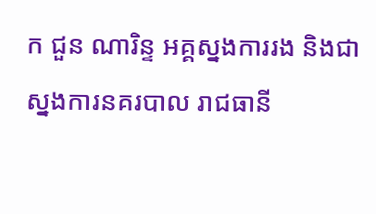ក ជួន ណារិន្ទ អគ្គស្នងការរង និងជាស្នងការនគរបាល រាជធានី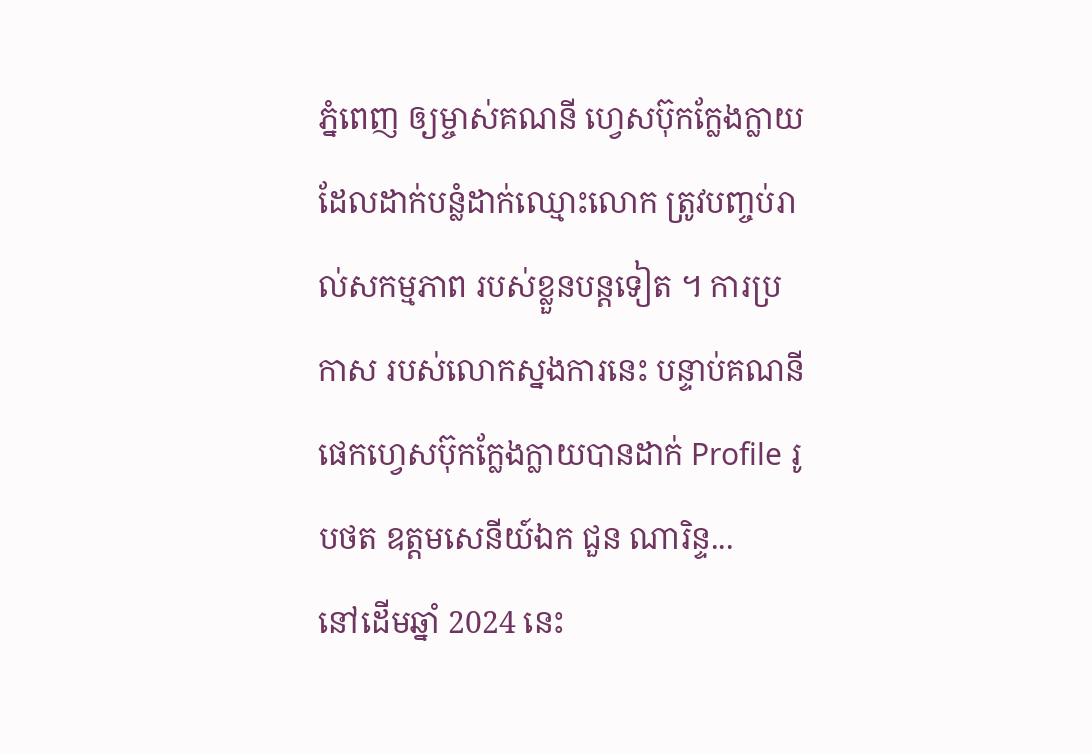ភ្នំពេញ ឲ្យម្ចាស់គណនី ហ្វេសប៊ុកក្លែងក្លាយ ដែលដាក់បន្លំដាក់ឈ្មោះលោក ត្រូវបញ្ចប់រាល់សកម្មភាព របស់ខ្លួនបន្តទៀត ។ ការប្រកាស របស់លោកស្នងការនេះ បន្ទាប់គណនីផេកហ្វេសប៊ុកក្លែងក្លាយបានដាក់ Profile រូបថត ឧត្តមសេនីយ៍ឯក ជួន ណារិន្ទ...
នៅដើមឆ្នាំ 2024 នេះ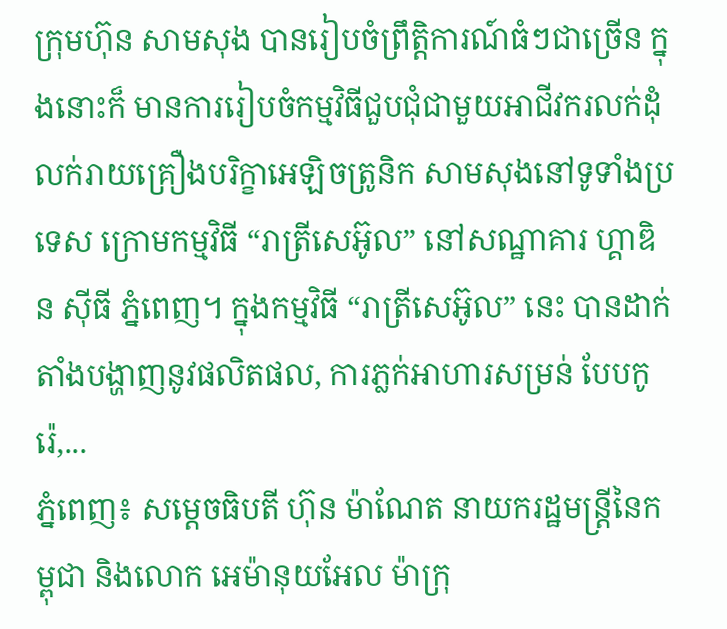ក្រុមហ៊ុន សាមសុង បានរៀបចំព្រឹត្តិការណ៍ធំៗជាច្រើន ក្នុងនោះក៏ មានការរៀបចំកម្មវិធីជួបជុំជាមួយអាជីវករលក់ដុំ លក់រាយគ្រឿងបរិក្ខាអេឡិចត្រូនិក សាមសុងនៅទូទាំងប្រទេស ក្រោមកម្មវិធី “រាត្រីសេអ៊ូល” នៅសណ្ឋាគារ ហ្គាឌិន ស៊ីធី ភ្នំពេញ។ ក្នុងកម្មវិធី “រាត្រីសេអ៊ូល” នេះ បានដាក់តាំងបង្ហាញនូវផលិតផល, ការភ្លក់អាហារសម្រន់ បែបកូរ៉េ,...
ភ្នំពេញ៖ សម្តេចធិបតី ហ៊ុន ម៉ាណែត នាយករដ្ឋមន្ត្រីនៃកម្ពុជា និងលោក អេម៉ានុយអែល ម៉ាក្រុ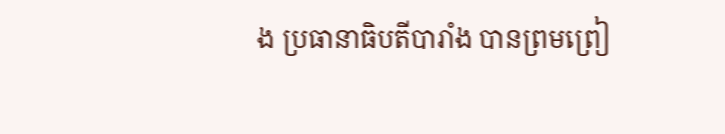ង ប្រធានាធិបតីបារាំង បានព្រមព្រៀ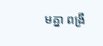មគ្នា ពង្រឹ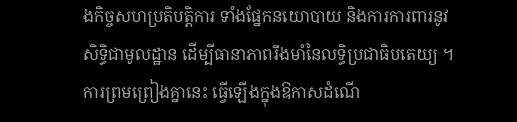ងកិច្ចសហប្រតិបត្តិការ ទាំងផ្នែកនយោបាយ និងការការពារនូវ សិទ្ធិជាមូលដ្ឋាន ដើម្បីធានាភាពរឹងមាំនៃលទ្ធិប្រជាធិបតេយ្យ ។ ការព្រមព្រៀងគ្នានេះ ធ្វើឡើងក្នុងឱកាសដំណើ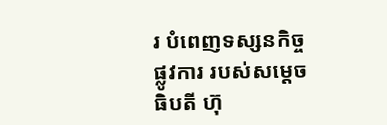រ បំពេញទស្សនកិច្ចផ្លូវការ របស់សម្តេចធិបតី ហ៊ុ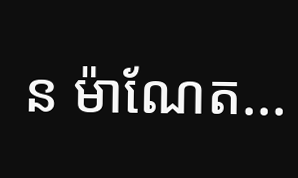ន ម៉ាណែត...